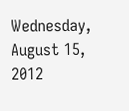Wednesday, August 15, 2012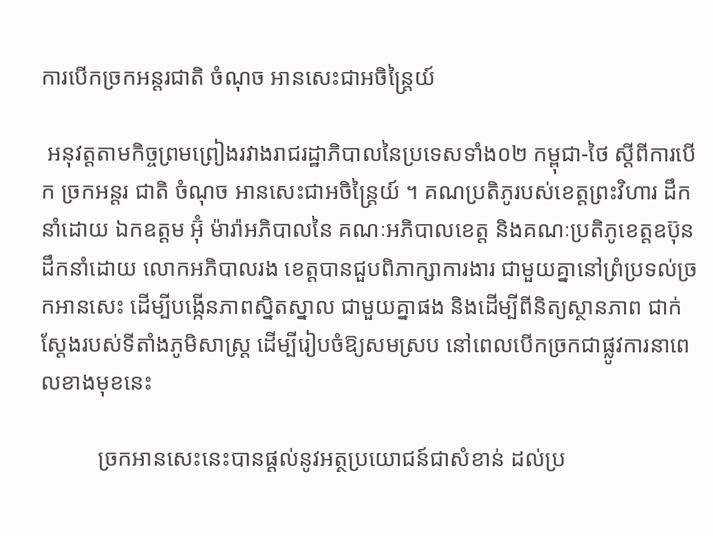ការបើកច្រកអន្តរជាតិ ចំណុច អានសេះជាអចិន្ត្រៃយ៍

 អនុវត្តតាមកិច្ចព្រមព្រៀងរវាងរាជរដ្ឋាភិបាលនៃប្រទេសទាំង០២ កម្ពុជា-ថៃ ស្តីពីការបើក ច្រកអន្តរ ជាតិ ចំណុច អានសេះជាអចិន្ត្រៃយ៍ ។ គណប្រតិភូរបស់ខេត្តព្រះវិហារ ដឹកនាំដោយ ឯកឧត្តម អ៊ុំ ម៉ារ៉ាអភិបាលនៃ គណៈអភិបាលខេត្ត និងគណៈប្រតិភូខេត្តឧប៊ុនដឹកនាំដោយ លោកអភិបាលរង ខេត្តបានជួបពិភាក្សាការងារ ជាមួយគ្នានៅព្រំប្រទល់ច្រកអានសេះ ដើម្បីបង្កើនភាពស្និតស្នាល ជាមួយគ្នាផង និងដើម្បីពីនិត្យស្ថានភាព ជាក់ស្តែងរបស់ទីតាំងភូមិសាស្រ្ត ដើម្បីរៀបចំឱ្យសមស្រប នៅពេលបើកច្រកជាផ្លូវការនាពេលខាងមុខនេះ

          ច្រកអានសេះនេះបានផ្តល់នូវអត្ថប្រយោជន៍ជាសំខាន់ ដល់ប្រ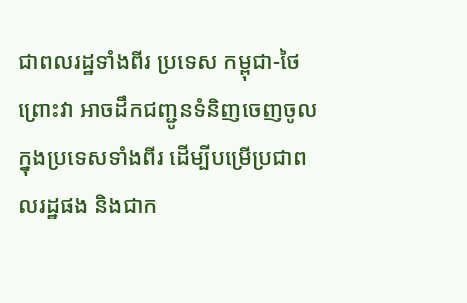ជាពលរដ្ឋទាំងពីរ ប្រទេស កម្ពុជា-ថៃ ព្រោះវា អាចដឹកជញ្ជូនទំនិញចេញចូលក្នុងប្រទេសទាំងពីរ ដើម្បីបម្រើប្រជាពលរដ្ឋផង និងជាក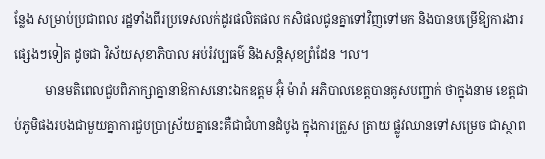ន្លែង សម្រាប់ប្រជាពល រដ្ឋទាំងពីរប្រទេសលក់ដូរផលិតផល កសិផលជូនគ្នាទៅវិញទៅមក និងបានបម្រើឱ្យការងារផ្សេងៗទៀត ដូចជា វិស័យសុខាភិបាល អប់រំវប្បធម៌ និងសន្តិសុខព្រំដែន ។ល។
          មានមតិពេលជួបពិភាក្សាគ្នានាឱកាសនោះឯកឧត្តម អ៊ុំ ម៉ារ៉ា អភិបាលខេត្តបានគូសបញ្ជាក់ ថាក្នុងនាម ខេត្តជាប់ភូមិផងរបងជាមួយគ្នាការជួបប្រាស្រ័យគ្នានេះគឺជាជំហានដំបូង ក្នុងការត្រួស ត្រាយ ផ្លូវឈានទៅសម្រេច ជាស្ថាព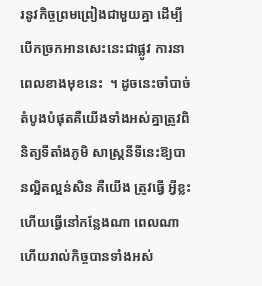រនូវកិច្ចព្រមព្រៀងជាមួយគ្នា ដើម្បីបើកច្រកអានសេះនេះជាផ្លូវ ការនាពេលខាងមុខនេះ  ។ ដូចនេះចាំបាច់តំបូងបំផុតគឺយើងទាំងអស់គ្នាត្រូវពិនិត្យទីតាំងភូមិ សាស្រ្តនីទីនេះឱ្យបានល្អិតល្អន់សិន គឺយើង ត្រូវធ្វើ អ្វីខ្លះហើយធ្វើនៅកន្លែងណា ពេលណា ហើយរាល់កិច្ចបានទាំងអស់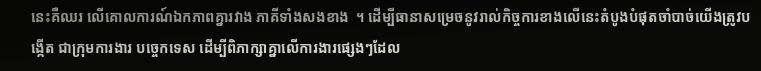នេះគឺឈរ លើគោលការណ៍ឯកភាពគ្នារវាង ភាគីទាំងសងខាង  ។ ដើម្បីធានាសម្រេចនូវរាល់កិច្ចការខាងលើនេះតំបូងបំផុតចាំបាច់យើងត្រូវបង្កើត ជាក្រុមការងារ បច្ចេកទេស ដើម្បីពិភាក្សាគ្នាលើការងារផ្សេងៗដែល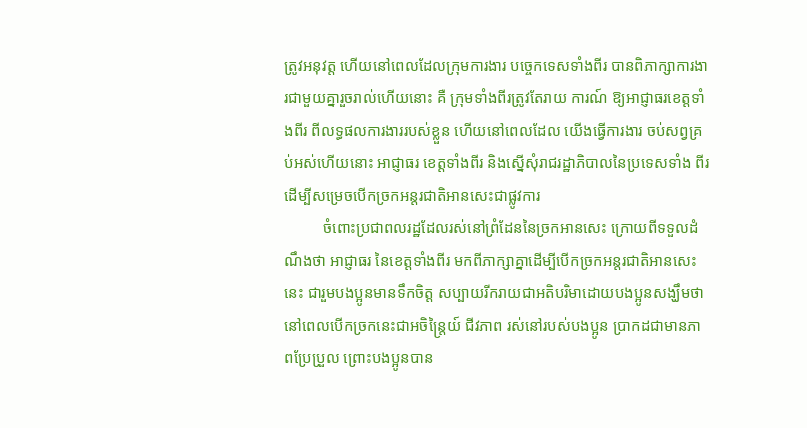ត្រូវអនុវត្ត ហើយនៅពេលដែលក្រុមការងារ បច្ចេកទេសទាំងពីរ បានពិភាក្សាការងារជាមួយគ្នារួចរាល់ហើយនោះ គឺ ក្រុមទាំងពីរត្រូវតែរាយ ការណ៍ ឱ្យអាជ្ញាធរខេត្តទាំងពីរ ពីលទ្ធផលការងាររបស់ខ្លួន ហើយនៅពេលដែល យើងធ្វើការងារ ចប់សព្វគ្រប់អស់ហើយនោះ អាជ្ញាធរ ខេត្តទាំងពីរ និងស្នើសុំរាជរដ្ឋាភិបាលនៃប្រទេសទាំង ពីរ ដើម្បីសម្រេចបើកច្រកអន្តរជាតិអានសេះជាផ្លូវការ
          ចំពោះប្រជាពលរដ្ឋដែលរស់នៅព្រំដែននៃច្រកអានសេះ ក្រោយពីទទួលដំណឹងថា អាជ្ញាធរ នៃខេត្តទាំងពីរ មកពីភាក្សាគ្នាដើម្បីបើកច្រកអន្តរជាតិអានសេះនេះ ជារួមបងប្អូនមានទឹកចិត្ត សប្បាយរីករាយជាអតិបរិមាដោយបងប្អូនសង្ឃឹមថា នៅពេលបើកច្រកនេះជាអចិន្រ្តៃយ៍ ជីវភាព រស់នៅរបស់បងប្អូន ប្រាកដជាមានភាពប្រែប្រួល ព្រោះបងប្អូនបាន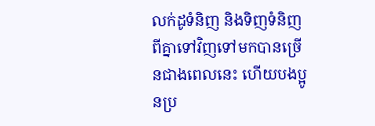លក់ដូទំនិញ និងទិញទំនិញ ពីគ្នាទៅវិញទៅមកបានច្រើនជាងពេលនេះ ហើយបងប្អូនប្រ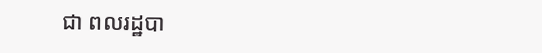ជា ពលរដ្ឋបា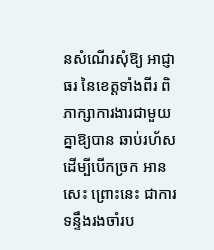នសំណើរសុំឱ្យ អាជ្ញាធរ នៃខេត្តទាំងពីរ ពិភាក្សាការងារជាមួយគ្នាឱ្យបាន ឆាប់រហ័សដើម្បីបើកច្រក អានសេះ ព្រោះនេះ ជាការទន្ទឹងរងចាំរប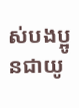ស់បងប្អូនជាយូ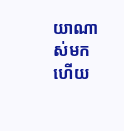យាណាស់មកហើយ